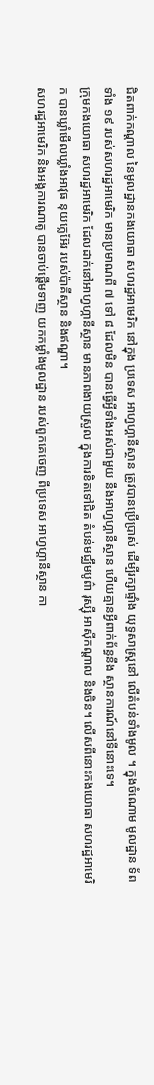ជិតពាក់កណ្តាល នៃមូលដ្ឋានកងយោធា សហរដ្ឋអាមេរិក នៅក្នុង ប្រទេស អាហ្វហ្គានីស្ថាន ត្រូវបានប្រើប្រាស់ ដើម្បីរក្សាផ្ទាំង យុទ្ធសាស្ត្រនៅ លើតំបន់ទាំងមូល ។ ក្នុងចំណោម មូលដ្ឋាន ទ័ពទាំង ១៩ របស់សហរដ្ឋអាមេរិក មានប្រមាណពី ៧ ទៅ ៨ ដែលមិន បានធ្វើអ្វីទាំងអស់ជាមួយ នឹងអាហ្វហ្គានីស្ថាន ហើយគ្មានអ្វីពាក់ព័ន្ធនឹង ស្ថានការណ៍នៅទីនោះទេ។
ក្រុមកងយោធា សហរដ្ឋអាមេរិក ដែលដាក់នៅអាហ្វហ្កានីស្ថាន មានភាពងាយស្រួល ក្នុងការខិតទៅជិត តំបន់មជ្ឈឹមបូព៌ា រុស្ស៊ី អាស៊ីកណ្តាល និងចិន។ លើសពីនោះកងយោធា សហរដ្ឋអាមេរិក បានឃ្លាំមើលឃ្លាំងអាវុធ នុយក្លេអ៊ែរ របស់ប៉ាគីស្ថាន និងឥណ្ឌា។
សហរដ្ឋអាមេរិក និងអង្គការណាតូ បានចាប់ផ្តើមទាញ យកកម្លាំងមូលដ្ឋាន របស់ពួកគេចេញ ពីប្រទេស អាហ្វហ្គានីស្ថាន កា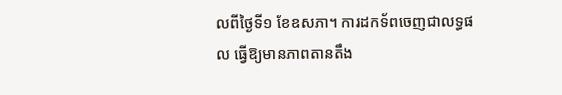លពីថ្ងៃទី១ ខែឧសភា។ ការដកទ័ពចេញជាលទ្ធផល ធ្វើឱ្យមានភាពតានតឹង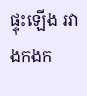ផ្ទុះឡើង រវាងកងក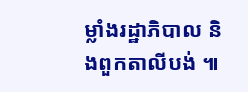ម្លាំងរដ្ឋាភិបាល និងពួកតាលីបង់ ៕